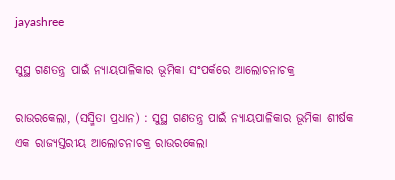jayashree

ସୁସ୍ଥ ଗଣତନ୍ତ୍ର ପାଇଁ ନ୍ୟାୟପାଳିକାର ଭୂମିକା ସଂପର୍କରେ ଆଲୋଚନାଚକ୍ର

ରାଉରକେଲା, (ସସ୍ମିତା ପ୍ରଧାନ) : ସୁସ୍ଥ ଗଣତନ୍ତ୍ର ପାଇଁ ନ୍ୟାୟପାଳିକାର ଭୂମିକା ଶୀର୍ଷକ ଏକ ରାଜ୍ୟସ୍ତରୀୟ ଆଲୋଚନାଚକ୍ର ରାଉରକେଲା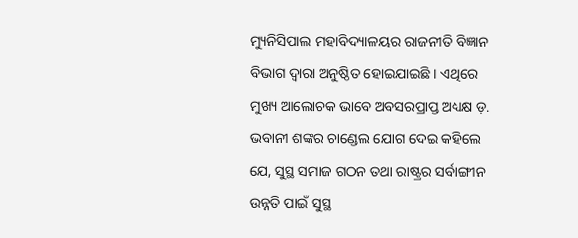ମ୍ୟୁନିସିପାଲ ମହାବିଦ୍ୟାଳୟର ରାଜନୀତି ବିଜ୍ଞାନ ବିଭାଗ ଦ୍ୱାରା ଅନୁଷ୍ଠିତ ହୋଇଯାଇଛି । ଏଥିରେ ମୁଖ୍ୟ ଆଲୋଚକ ଭାବେ ଅବସରପ୍ରାପ୍ତ ଅଧ୍ୟକ୍ଷ ଡ଼. ଭବାନୀ ଶଙ୍କର ଚାଣ୍ଡେଲ ଯୋଗ ଦେଇ କହିଲେ ଯେ, ସୁସ୍ଥ ସମାଜ ଗଠନ ତଥା ରାଷ୍ଟ୍ରର ସର୍ବାଙ୍ଗୀନ ଉନ୍ନତି ପାଇଁ ସୁସ୍ଥ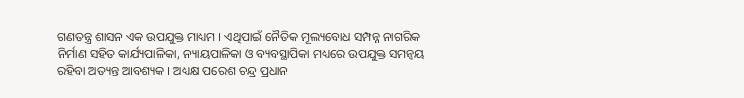ଗଣତନ୍ତ୍ର ଶାସନ ଏକ ଉପଯୁକ୍ତ ମାଧ୍ୟମ । ଏଥିପାଇଁ ନୈତିକ ମୂଲ୍ୟବୋଧ ସମ୍ପନ୍ନ ନାଗରିକ ନିର୍ମାଣ ସହିତ କାର୍ଯ୍ୟପାଳିକା, ନ୍ୟାୟପାଳିକା ଓ ବ୍ୟବସ୍ଥାପିକା ମଧ୍ୟରେ ଉପଯୁକ୍ତ ସମନ୍ୱୟ ରହିବା ଅତ୍ୟନ୍ତ ଆବଶ୍ୟକ । ଅଧ୍ୟକ୍ଷ ପରେଶ ଚନ୍ଦ୍ର ପ୍ରଧାନ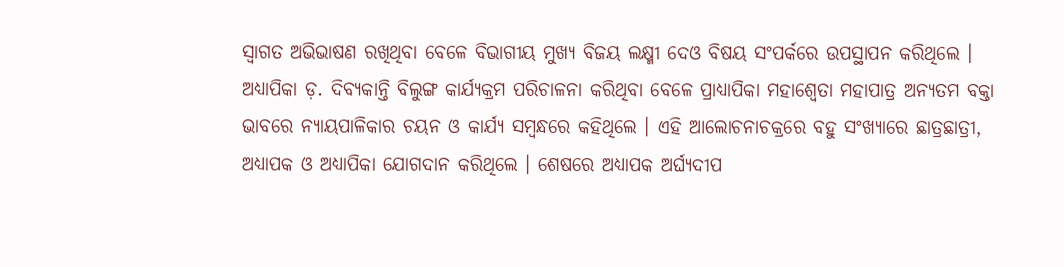ସ୍ୱାଗତ ଅଭିଭାଷଣ ରଖିଥିବା ବେଳେ ବିଭାଗୀୟ ମୁଖ୍ୟ ବିଜୟ ଲକ୍ଷ୍ମୀ ଦେଓ ବିଷୟ ସଂପର୍କରେ ଉପସ୍ଥାପନ କରିଥିଲେ । ଅଧ୍ୟାପିକା ଡ଼. ଦିବ୍ୟକାନ୍ତି ବିଲୁଙ୍ଗ କାର୍ଯ୍ୟକ୍ରମ ପରିଚାଳନା କରିଥିବା ବେଳେ ପ୍ରାଧ୍ୟାପିକା ମହାଶ୍ୱେତା ମହାପାତ୍ର ଅନ୍ୟତମ ବକ୍ତା ଭାବରେ ନ୍ୟାୟପାଳିକାର ଚୟନ ଓ କାର୍ଯ୍ୟ ସମ୍ବନ୍ଧରେ କହିଥିଲେ । ଏହି ଆଲୋଚନାଚକ୍ରରେ ବହୁ ସଂଖ୍ୟାରେ ଛାତ୍ରଛାତ୍ରୀ, ଅଧ୍ୟାପକ ଓ ଅଧ୍ୟାପିକା ଯୋଗଦାନ କରିଥିଲେ । ଶେଷରେ ଅଧ୍ୟାପକ ଅର୍ଘ୍ୟଦୀପ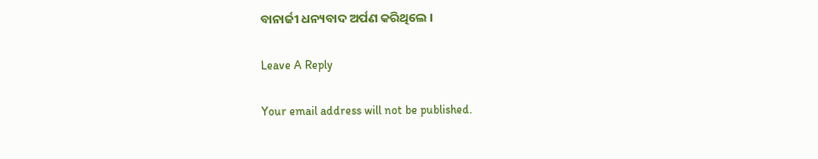ବାନାର୍ଜୀ ଧନ୍ୟବାଦ ଅର୍ପଣ କରିଥିଲେ ।

Leave A Reply

Your email address will not be published.